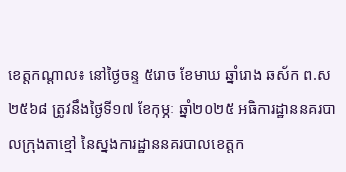ខេត្តកណ្ដាល៖ នៅថ្ងៃចន្ទ ៥រោច ខែមាឃ ឆ្នាំរោង ឆស័ក ព.ស ២៥៦៨ ត្រូវនឹងថ្ងៃទី១៧ ខែកុម្ភៈ ឆ្នាំ២០២៥ អធិការដ្ឋាននគរបាលក្រុងតាខ្មៅ នៃស្នងការដ្ឋាននគរបាលខេត្តក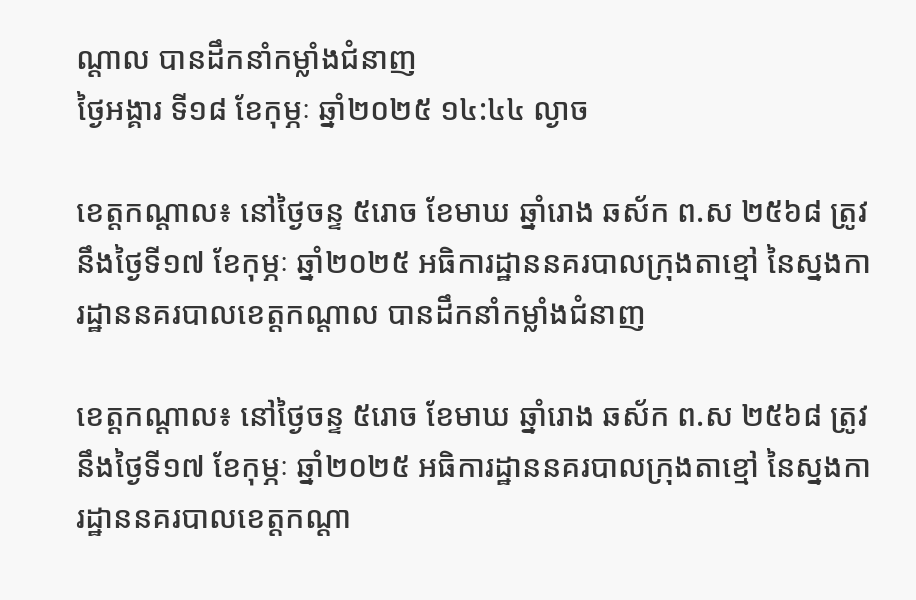ណ្ដាល បានដឹកនាំកម្លាំងជំនាញ
ថ្ងៃអង្គារ ទី១៨ ខែកុម្ភៈ ឆ្នាំ២០២៥ ១៤:៤៤ ល្ងាច

ខេត្តកណ្ដាល៖ នៅថ្ងៃចន្ទ ៥រោច ខែមាឃ ឆ្នាំរោង ឆស័ក ព.ស ២៥៦៨ ត្រូវនឹងថ្ងៃទី១៧ ខែកុម្ភៈ ឆ្នាំ២០២៥ អធិការដ្ឋាននគរបាលក្រុងតាខ្មៅ នៃស្នងការដ្ឋាននគរបាលខេត្តកណ្ដាល បានដឹកនាំកម្លាំងជំនាញ

ខេត្តកណ្ដាល៖ នៅថ្ងៃចន្ទ ៥រោច ខែមាឃ ឆ្នាំរោង ឆស័ក ព.ស ២៥៦៨ ត្រូវនឹងថ្ងៃទី១៧ ខែកុម្ភៈ ឆ្នាំ២០២៥ អធិការដ្ឋាននគរបាលក្រុងតាខ្មៅ នៃស្នងការដ្ឋាននគរបាលខេត្តកណ្ដា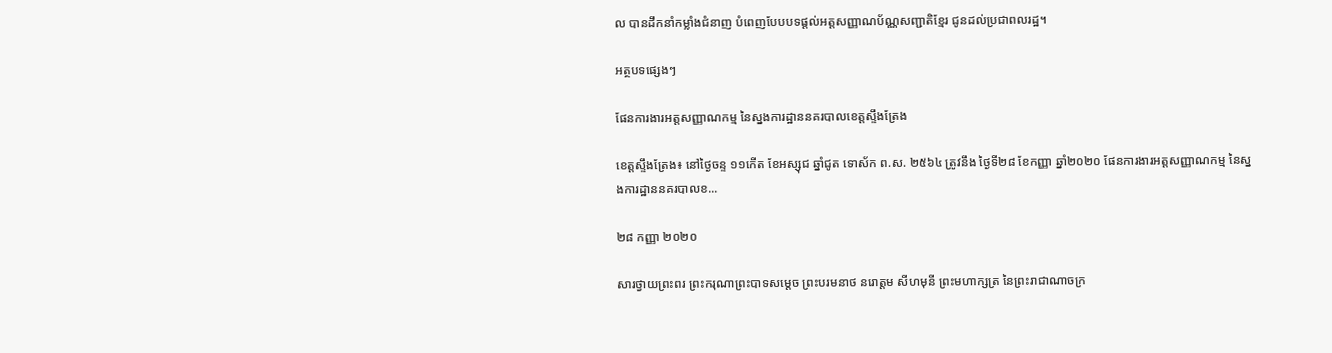ល បានដឹកនាំកម្លាំងជំនាញ បំពេញបែបបទផ្ដល់អត្តសញ្ញាណប័ណ្ណសញ្ជាតិខ្មែរ ជូនដល់ប្រជាពលរដ្ឋ។

អត្ថបទផ្សេងៗ

ផែនការងារអត្តសញ្ញាណកម្ម នៃស្នងការដ្ឋាននគរបាលខេត្តស្ទឹងត្រែង

ខេត្តស្ទឹងត្រែង៖ នៅថ្ងៃចន្ទ ១១កើត ខែអស្សុជ ឆ្នាំជូត ទោស័ក ព.ស. ២៥៦៤ ត្រូវនឹង ថ្ងៃទី២៨ ខែកញ្ញា ឆ្នាំ២០២០ ផែនការងារអត្តសញ្ញាណកម្ម នៃស្នងការដ្ឋាននគរបាលខ...

២៨ កញ្ញា ២០២០

សារថ្វាយព្រះពរ ព្រះករុណាព្រះបាទសម្តេច ព្រះបរមនាថ នរោត្តម សីហមុនី ព្រះមហាក្សត្រ នៃព្រះរាជាណាចក្រ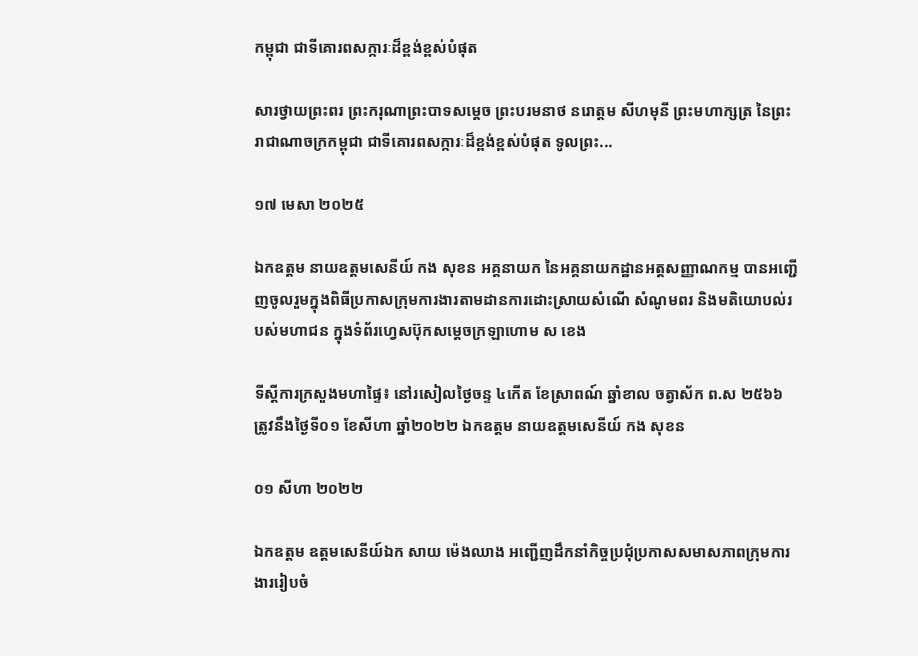កម្ពុជា ជាទីគោរពសក្ការៈដ៏ខ្ពង់ខ្ពស់បំផុត

សារថ្វាយព្រះពរ ព្រះករុណាព្រះបាទសម្តេច ព្រះបរមនាថ នរោត្តម សីហមុនី ព្រះមហាក្សត្រ នៃព្រះរាជាណាចក្រកម្ពុជា ជាទីគោរពសក្ការៈដ៏ខ្ពង់ខ្ពស់បំផុត ទូលព្រះ...

១៧ មេសា ២០២៥

ឯកឧត្តម នាយឧត្តមសេនីយ៍ កង សុខន អគ្គនាយក នៃអគ្គនាយកដ្ឋានអត្តសញ្ញាណកម្ម បានអញ្ជើញចូលរួមក្នុងពិធីប្រកាសក្រុមការងារតាមដានការដោះស្រាយសំណើ សំណូមពរ និងមតិយោបល់របស់មហាជន ក្នុងទំព័រហ្វេសប៊ុកសម្ដេចក្រឡាហោម ស ខេង

ទីស្តីការក្រសួងមហាផ្ទៃ៖ នៅរសៀលថ្ងៃចន្ទ ៤កើត ខែស្រាពណ៍ ឆ្នាំខាល ចត្វាស័ក ព.ស ២៥៦៦ ត្រូវនឹងថ្ងៃទី០១ ខែសីហា ឆ្នាំ២០២២ ឯកឧត្តម នាយឧត្តមសេនីយ៍ កង សុខន

០១ សីហា ២០២២

ឯកឧត្តម ឧត្តមសេនីយ៍ឯក សាយ ម៉េងឈាង អញ្ជើញដឹកនាំកិច្ចប្រជុំប្រកាសសមាសភាពក្រុមការងាររៀបចំ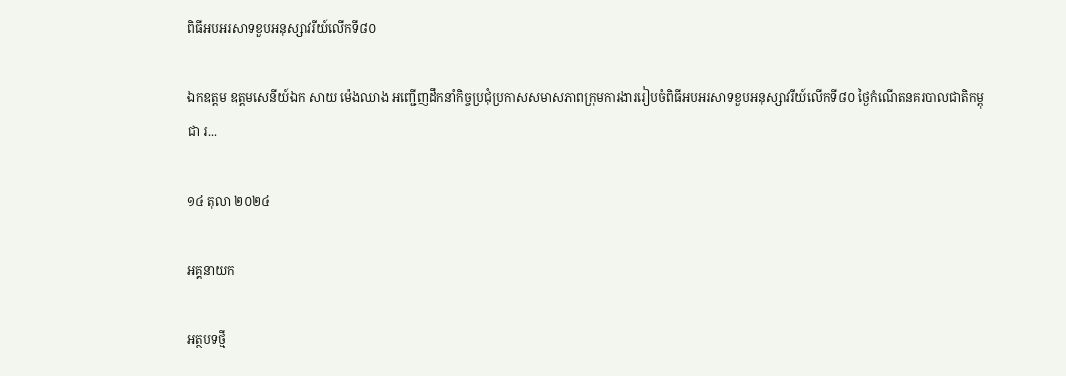ពិធីអបអរសាទខួបអនុស្សាវរីយ៍លើកទី៨០

ឯកឧត្តម ឧត្តមសេនីយ៍ឯក សាយ ម៉េងឈាង អញ្ជើញដឹកនាំកិច្ចប្រជុំប្រកាសសមាសភាពក្រុមការងាររៀបចំពិធីអបអរសាទខួបអនុស្សាវរីយ៍លើកទី៨០ ថ្ងៃកំណើតនគរបាលជាតិកម្ពុជា រ...

១៤ តុលា ២០២៤

អគ្គនាយក

អត្ថបទថ្មី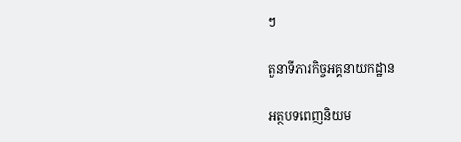ៗ

តួនាទីភារកិច្ចអគ្គនាយកដ្ឋាន

អត្ថបទពេញនិយម